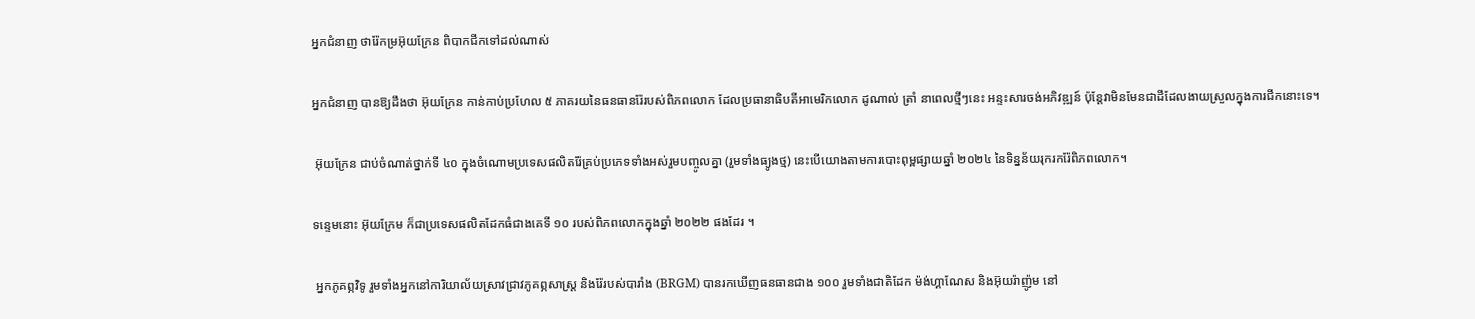អ្នកជំនាញ ថារ៉ែកម្រអ៊ុយក្រែន ពិបាកជីកទៅដល់ណាស់

អ្នកជំនាញ បានឱ្យដឹងថា អ៊ុយក្រែន កាន់កាប់ប្រហែល ៥ ភាគរយនៃធនធានរ៉ែរបស់ពិភពលោក ដែលប្រធានាធិបតីអាមេរិកលោក ដូណាល់ ត្រាំ នាពេលថ្មីៗនេះ អន្ទះសារចង់អភិវឌ្ឍន៍ ប៉ុន្តែវាមិនមែនជាដីដែលងាយស្រួលក្នុងការជីកនោះទេ។

 អ៊ុយក្រែន ជាប់ចំណាត់ថ្នាក់ទី ៤០ ក្នុងចំណោមប្រទេសផលិតរ៉ែគ្រប់ប្រភេទទាំងអស់រួមបញ្ចូលគ្នា (រួមទាំងធ្យូងថ្ម) នេះបើយោងតាមការបោះពុម្ពផ្សាយឆ្នាំ ២០២៤ នៃទិន្នន័យរុករករ៉ែពិភពលោក។

ទន្ទេមនោះ អ៊ុយក្រែម ក៏ជាប្រទេសផលិតដែកធំជាងគេទី ១០ របស់ពិភពលោកក្នុងឆ្នាំ ២០២២ ផងដែរ ។

 អ្នកភូគព្ភវិទូ រួមទាំងអ្នកនៅការិយាល័យស្រាវជ្រាវភូគព្ភសាស្ត្រ និងរ៉ែរបស់បារាំង (BRGM) បានរកឃើញធនធានជាង ១០០ រួមទាំងជាតិដែក ម៉ង់ហ្គាណែស និងអ៊ុយរ៉ាញ៉ូម នៅ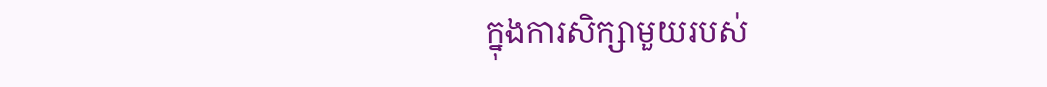ក្នុងការសិក្សាមួយរបស់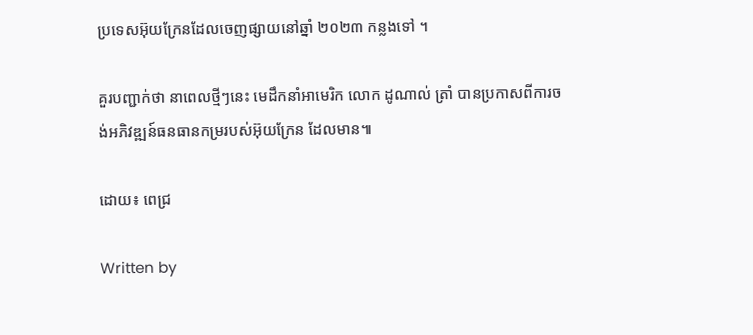ប្រទេសអ៊ុយក្រែនដែលចេញផ្សាយនៅឆ្នាំ ២០២៣ កន្លងទៅ ។

គួរបញ្ជាក់ថា នាពេលថ្មីៗនេះ មេដឹកនាំអាមេរិក លោក ដូណាល់ ត្រាំ បានប្រកាសពីការចង់អភិវឌ្ឍន៍ធនធានកម្ររបស់អ៊ុយក្រែន ដែលមាន៕

ដោយ៖ ពេជ្រ

Written by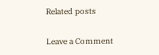Related posts

Leave a Comment